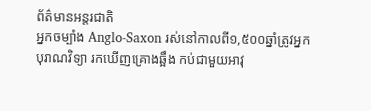ព័ត៌មានអន្តរជាតិ
អ្នកចម្បាំង Anglo-Saxon រស់នៅកាលពី១,៥០០ឆ្នាំត្រូវអ្នកបុរាណវិទ្យា រកឃើញគ្រោងឆ្អឹង កប់ជាមួយអាវុ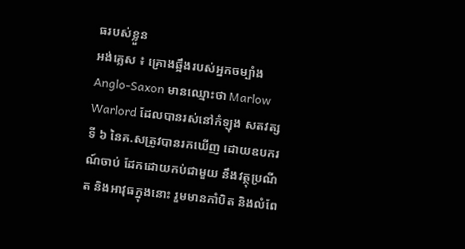ធរបស់ខ្លួន
អង់គ្លេស ៖ គ្រោងឆ្អឹងរបស់អ្នកចម្បាំង Anglo-Saxon មានឈ្មោះថា Marlow Warlord ដែលបានរស់នៅកំឡុង សតវត្សទី ៦ នៃគ.សត្រូវបានរកឃើញ ដោយឧបករណ៍ចាប់ ដែកដោយកប់ជាមួយ នឹងវត្ថុប្រណីត និងអាវុធក្នុងនោះ រួមមានកាំបិត និងលំពែ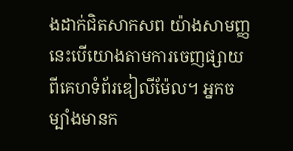ងដាក់ជិតសាកសព យ៉ាងសាមញ្ញ នេះបើយោងតាមការចេញផ្សាយ ពីគេហទំព័រឌៀលីម៉ែល។ អ្នកចម្បាំងមានក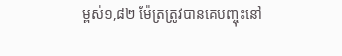ម្ពស់១,៨២ ម៉ែត្រត្រូវបានគេបញ្ចុះនៅ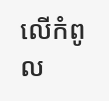លើកំពូល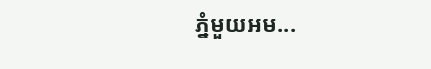ភ្នំមួយអម...